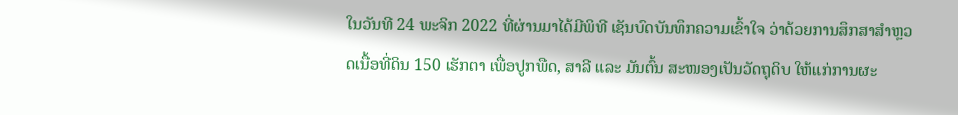ໃນວັນທີ 24 ພະຈິກ 2022 ທີ່ຜ່ານມາໄດ້ມີພິທີ ເຊັນບົດບັນທຶກຄວາມເຂົ້າໃຈ ວ່າດ້ວຍການສຶກສາສໍາຫຼວດເນື້ອທີ່ດິນ 150 ເຮັກຕາ ເພື່ອປູກພືດ, ສາລີ ແລະ ມັນຕົ້ນ ສະໜອງເປັນວັດຖຸດິບ ໃຫ້ແກ່ການຜະ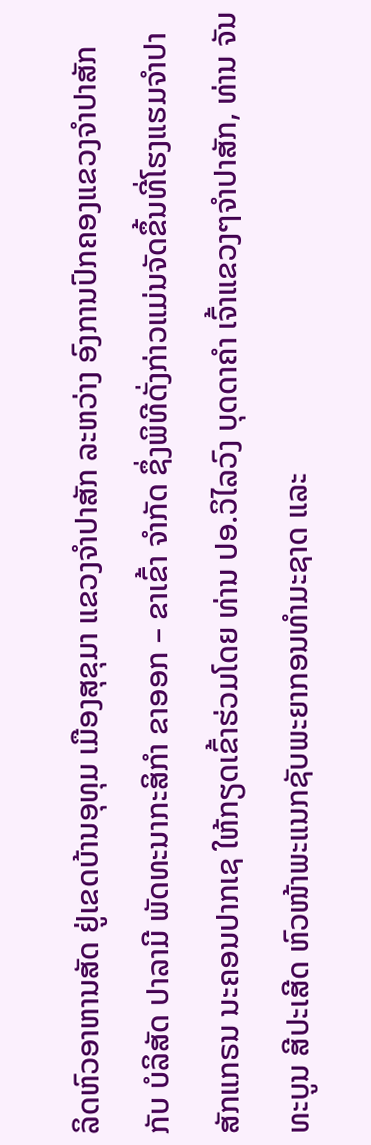ລິດຫົວອາຫານສັດ ຢູ່ເຂດບ້ານອຸທຸມ ເມືອງສຸຂຸມາ ແຂວງຈໍາປາສັກ ລະຫວ່າງ ອົງການປົກຄອງແຂວງຈຳປາສັກ ກັບ ບໍລິສັດ ປາລາມີ ພັດທະນາກະສິກໍາ ຂາອອກ – ຂາເຂົ້າ ຈໍາກັດ ຊຶ່ງພິທີດັ່ງກ່າວແມ່ນຈັດຂຶ້ນທີ່ໂຮງແຮມຈໍາປາສັກແກຣນ ນະຄອນປາກເຊ ໃຫ້ກຽດເຂົ້າຮ່ວມໂດຍ ທ່ານ ປອ.ວິໄລວົງ ບຸດດາຄໍາ ເຈົ້າແຂວງໆຈໍາປາສັກ, ທ່ານ ຈັນທະບູນ ສີປະເສີດ ຫົວໜ້າພະແນກຊັບພະຍາກອນທໍາມະຊາດ ແລະ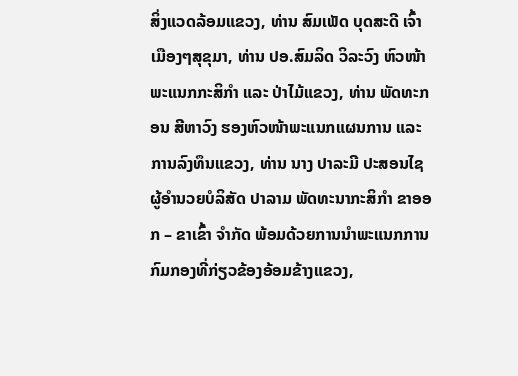ສິ່ງແວດລ້ອມແຂວງ, ທ່ານ ສົມເພັດ ບຸດສະດີ ເຈົ້າເມືອງໆສຸຂຸມາ, ທ່ານ ປອ.ສົມລິດ ວິລະວົງ ຫົວໜ້າພະແນກກະສິກໍາ ແລະ ປ່າໄມ້ແຂວງ, ທ່ານ ພັດທະກອນ ສີຫາວົງ ຮອງຫົວໜ້າພະແນກແຜນການ ແລະ ການລົງທຶນແຂວງ, ທ່ານ ນາງ ປາລະມີ ປະສອນໄຊ ຜູ້ອໍານວຍບໍລິສັດ ປາລາມ ພັດທະນາກະສິກໍາ ຂາອອກ – ຂາເຂົ້າ ຈໍາກັດ ພ້ອມດ້ວຍການນໍາພະແນກການກົມກອງທີ່ກ່ຽວຂ້ອງອ້ອມຂ້າງແຂວງ,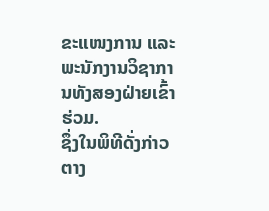ຂະແໜງການ ແລະ ພະນັກງານວິຊາການທັງສອງຝ່າຍເຂົ້າຮ່ວມ.
ຊຶ່ງໃນພິທີດັ່ງກ່າວ ຕາງ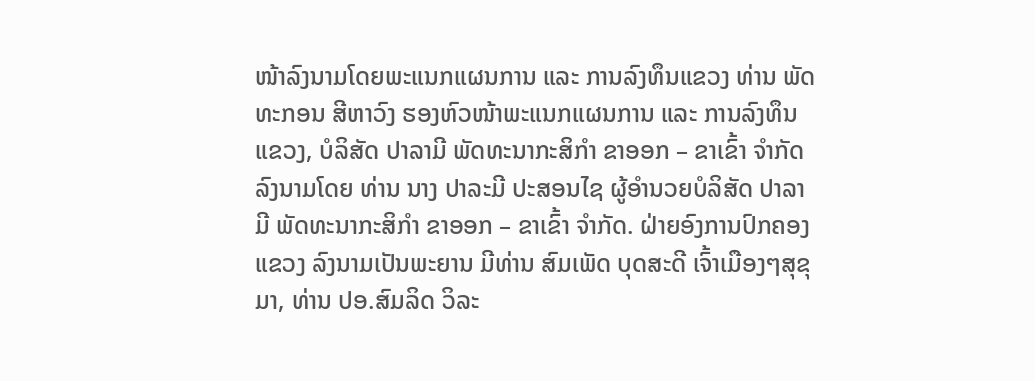ໜ້າລົງນາມໂດຍພະແນກແຜນການ ແລະ ການລົງທຶນແຂວງ ທ່ານ ພັດທະກອນ ສີຫາວົງ ຮອງຫົວໜ້າພະແນກແຜນການ ແລະ ການລົງທຶນແຂວງ, ບໍລິສັດ ປາລາມີ ພັດທະນາກະສິກໍາ ຂາອອກ – ຂາເຂົ້າ ຈໍາກັດ ລົງນາມໂດຍ ທ່ານ ນາງ ປາລະມີ ປະສອນໄຊ ຜູ້ອໍານວຍບໍລິສັດ ປາລາມີ ພັດທະນາກະສິກໍາ ຂາອອກ – ຂາເຂົ້າ ຈໍາກັດ. ຝ່າຍອົງການປົກຄອງແຂວງ ລົງນາມເປັນພະຍານ ມີທ່ານ ສົມເພັດ ບຸດສະດີ ເຈົ້າເມືອງໆສຸຂຸມາ, ທ່ານ ປອ.ສົມລິດ ວິລະ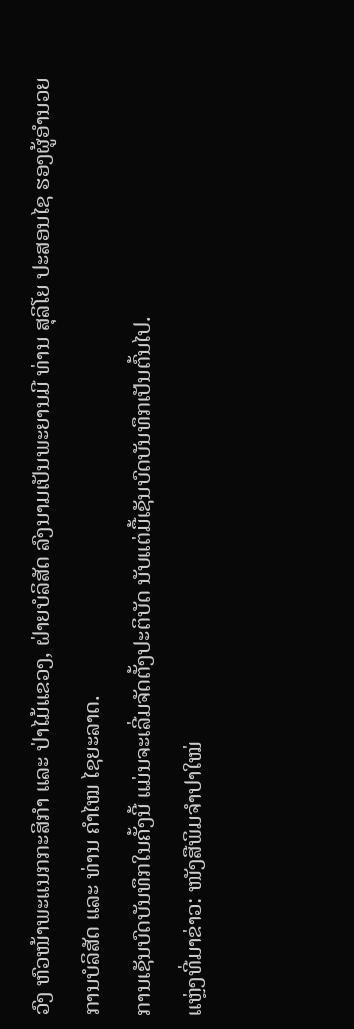ວົງ ຫົວໜ້າພະແນກກະສິກໍາ ແລະ ປ່າໄມ້ແຂວງ, ຝ່າຍບໍລິສັດ ລົງນາມເປັນພະຍານມີ ທ່ານ ສຸລິໂຍ ປະສອນໄຊ ຮອງຜູ້ອໍານວຍການບໍລິສັດ ແລະ ທ່ານ ຄໍາໄໝ ໄຊຍະລາດ.
ການເຊັນບົດບັນທຶກໃນຄັ້ງນີ້ ແມ່ນຈະເລີ່ມຈັດຕັ້ງປະຕິບັດ ນັບແຕ່ມື້ເຊັນບົດບັນທຶກເປັນຕົ້ນໄປ.
ແຫຼ່ງທີ່ມາຂ່າວ: ໜັງສືພິມຈຳປາໃໝ່